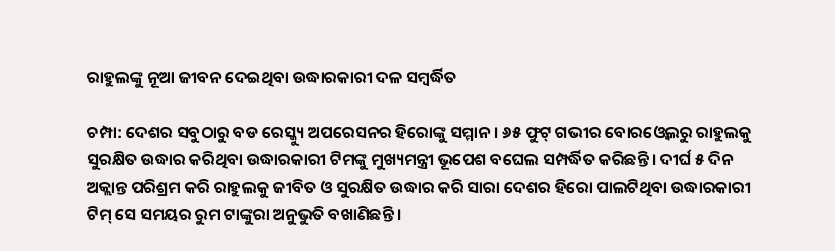ରାହୁଲଙ୍କୁ ନୂଆ ଜୀବନ ଦେଇଥିବା ଉଦ୍ଧାରକାରୀ ଦଳ ସମ୍ବର୍ଦ୍ଧିତ

ଚମ୍ପା: ଦେଶର ସବୁଠାରୁ ବଡ ରେସ୍କ୍ୟୁ ଅପରେସନର ହିରୋଙ୍କୁ ସମ୍ମାନ । ୬୫ ଫୁଟ୍ ଗଭୀର ବୋରଓ୍ବେଲରୁ ରାହୁଲକୁ ସୁରକ୍ଷିତ ଉଦ୍ଧାର କରିଥିବା ଉଦ୍ଧାରକାରୀ ଟିମଙ୍କୁ ମୁଖ୍ୟମନ୍ତ୍ରୀ ଭୂପେଶ ବଘେଲ ସମ୍ପର୍ଦ୍ଧିତ କରିଛନ୍ତି । ଦୀର୍ଘ ୫ ଦିନ ଅକ୍ଲାନ୍ତ ପରିଶ୍ରମ କରି ରାହୁଲକୁ ଜୀବିତ ଓ ସୁରକ୍ଷିତ ଉଦ୍ଧାର କରି ସାରା ଦେଶର ହିରୋ ପାଲଟିଥିବା ଉଦ୍ଧାରକାରୀ ଟିମ୍ ସେ ସମୟର ରୁମ ଟାଙ୍କୁରା ଅନୁଭୁତି ବଖାଣିଛନ୍ତି ।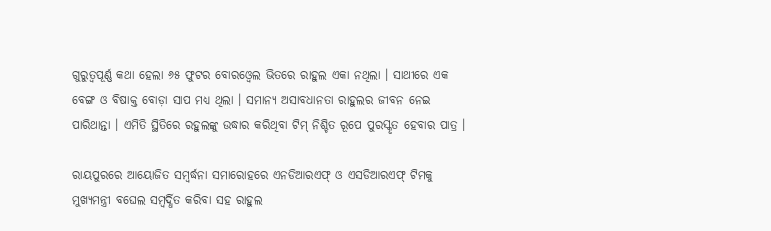ଗୁରୁତ୍ବପୂର୍ଣ୍ଣ କଥା ହେଲା ୬୫ ଫୁଟର ବୋରଓ୍ବେଲ ଭିତରେ ରାହୁଲ ଏକା ନଥିଲା । ସାଥୀରେ ଏକ ବେଙ୍ଗ ଓ ବିଷାକ୍ତ ବୋଡ଼ା ସାପ ମଧ୍ୟ ଥିଲା । ସମାନ୍ୟ ଅସାବଧାନତା ରାହୁଲର ଜୀବନ ନେଇ ପାରିଥାନ୍ତା । ଏମିତି ସ୍ଥିତିରେ ରହୁଲଙ୍କୁ ଉଦ୍ଧାର କରିଥିବା ଟିମ୍ ନିଶ୍ଚିତ ରୂପେ ପୁରସ୍କୃତ ହେବାର ପାତ୍ର ।

ରାୟପୁରରେ ଆୟୋଜିତ ସମ୍ବର୍ଦ୍ଧନା ସମାରୋହରେ ଏନଡିଆରଏଫ୍ ଓ ଏସଡିଆରଏଫ୍ ଟିମକୁ ମୁଖ୍ୟମନ୍ତ୍ରୀ ବଘେଲ ସମ୍ବର୍ଦ୍ଧିତ କରିବା ସହ ରାହୁଲ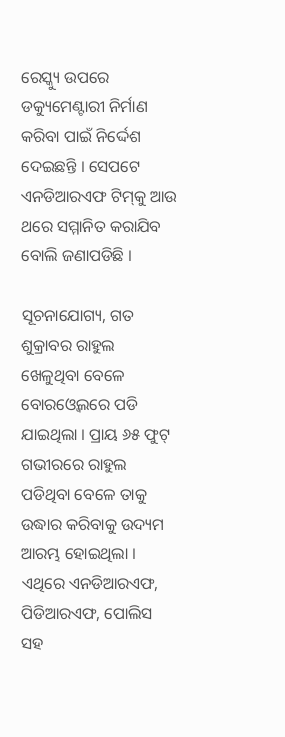ରେସ୍କ୍ୟୁ ଉପରେ ଡକ୍ୟୁମେଣ୍ଟାରୀ ନିର୍ମାଣ କରିବା ପାଇଁ ନିର୍ଦ୍ଦେଶ ଦେଇଛନ୍ତି । ସେପଟେ ଏନଡିଆରଏଫ ଟିମ୍‌କୁ ଆଉ ଥରେ ସମ୍ମାନିତ କରାଯିବ ବୋଲି ଜଣାପଡିଛି ।

ସୂଚନାଯୋଗ୍ୟ, ଗତ ଶୁକ୍ରାବର ରାହୁଲ ଖେଳୁଥିବା ବେଳେ ବୋରଓ୍ବେଲରେ ପଡି ଯାଇଥିଲା । ପ୍ରାୟ ୬୫ ଫୁଟ୍ ଗଭୀରରେ ରାହୁଲ ପଡିଥିବା ବେଳେ ତାକୁ ଉଦ୍ଧାର କରିବାକୁ ଉଦ୍ୟମ ଆରମ୍ଭ ହୋଇଥିଲା । ଏଥିରେ ଏନଡିଆରଏଫ, ପିଡିଆରଏଫ, ପୋଲିସ ସହ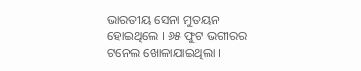ଭାରତୀୟ ସେନା ମୁତୟନ ହୋଇଥିଲେ । ୬୫ ଫୁଟ ଭଗୀରର ଟନେଲ ଖୋଳାଯାଇଥିଲା ।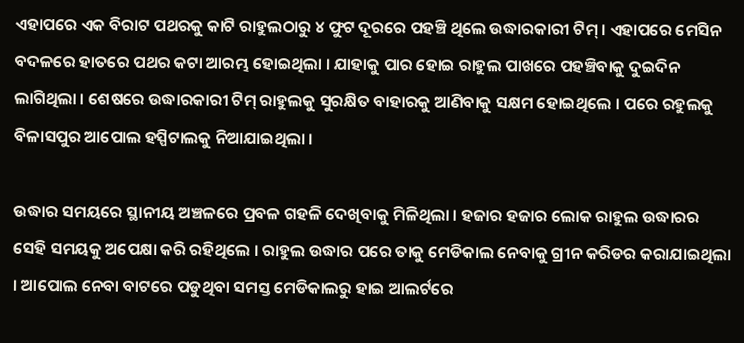ଏହାପରେ ଏକ ବିରାଟ ପଥରକୁ କାଟି ରାହୁଲଠାରୁ ୪ ଫୁଟ ଦୂରରେ ପହଞ୍ଚି ଥିଲେ ଉଦ୍ଧାରକାରୀ ଟିମ୍ । ଏହାପରେ ମେସିନ ବଦଳରେ ହାତରେ ପଥର କଟା ଆରମ୍ଭ ହୋଇଥିଲା । ଯାହାକୁ ପାର ହୋଇ ରାହୁଲ ପାଖରେ ପହଞ୍ଚିବାକୁ ଦୁଇଦିନ ଲାଗିଥିଲା । ଶେଷରେ ଉଦ୍ଧାରକାରୀ ଟିମ୍ ରାହୁଲକୁ ସୁରକ୍ଷିତ ବାହାରକୁ ଆଣିବାକୁ ସକ୍ଷମ ହୋଇଥିଲେ । ପରେ ରହୁଲକୁ ବିଳାସପୁର ଆପୋଲ ହସ୍ପିଟାଲକୁ ନିଆଯାଇଥିଲା ।

ଉଦ୍ଧାର ସମୟରେ ସ୍ଥାନୀୟ ଅଞ୍ଚଳରେ ପ୍ରବଳ ଗହଳି ଦେଖିବାକୁ ମିଳିଥିଲା । ହଜାର ହଜାର ଲୋକ ରାହୁଲ ଉଦ୍ଧାରର ସେହି ସମୟକୁ ଅପେକ୍ଷା କରି ରହିଥିଲେ । ରାହୁଲ ଉଦ୍ଧାର ପରେ ତାକୁ ମେଡିକାଲ ନେବାକୁ ଗ୍ରୀନ କରିଡର କରାଯାଇଥିଲା । ଆପୋଲ ନେବା ବାଟରେ ପଡୁଥିବା ସମସ୍ତ ମେଡିକାଲରୁ ହାଇ ଆଲର୍ଟରେ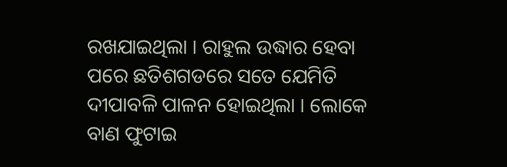ରଖଯାଇଥିଲା । ରାହୁଲ ଉଦ୍ଧାର ହେବା ପରେ ଛତିଶଗଡରେ ସତେ ଯେମିତି ଦୀପାବଳି ପାଳନ ହୋଇଥିଲା । ଲୋକେ ବାଣ ଫୁଟାଇ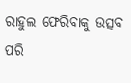ରାହୁଲ ଫେରିବାକୁ ଉତ୍ସବ ପରି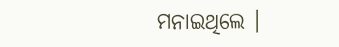ମନାଇଥିଲେ ।